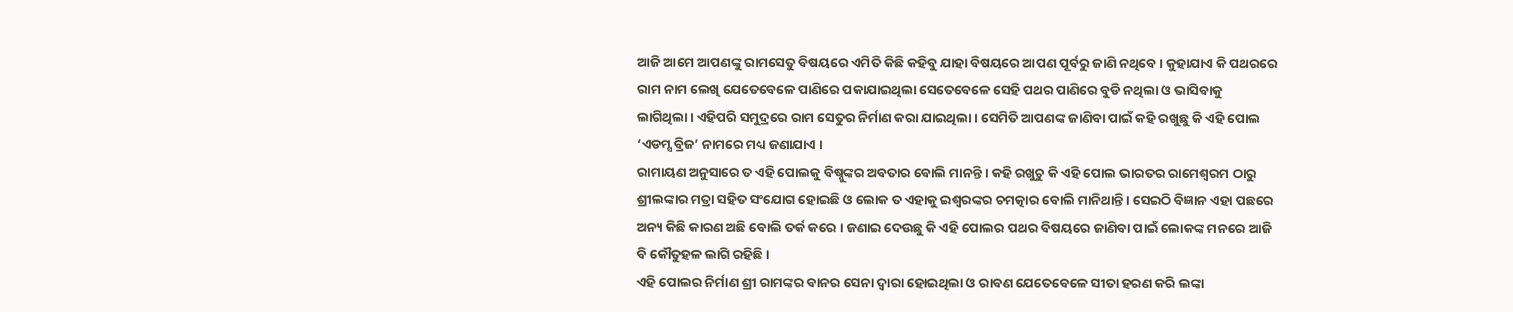ଆଜି ଆମେ ଆପଣଙ୍କୁ ରାମସେତୁ ବିଷୟରେ ଏମିତି କିଛି କହିବୁ ଯାହା ବିଷୟରେ ଆପଣ ପୂର୍ବରୁ ଜାଣି ନଥିବେ । କୁହାଯାଏ କି ପଥରରେ ରାମ ନାମ ଲେଖି ଯେତେବେଳେ ପାଣିରେ ପକାଯାଇଥିଲା ସେତେବେଳେ ସେହି ପଥର ପାଣିରେ ବୁଡି ନଥିଲା ଓ ଭାସିବାକୁ ଲାଗିଥିଲା। ଏହିପରି ସମୁଦ୍ରରେ ରାମ ସେତୁର ନିର୍ମାଣ କରା ଯାଇଥିଲା । ସେମିତି ଆପଣଙ୍କ ଜାଣିବା ପାଇଁ କହି ରଖୁଛୁ କି ଏହି ପୋଲ ‘ଏଡମ୍ସ ବ୍ରିଜ’ ନାମରେ ମଧ୍ୟ ଜଣାଯାଏ ।
ରାମାୟଣ ଅନୁସାରେ ତ ଏହି ପୋଲକୁ ବିଷ୍ନୁଙ୍କର ଅବତାର ବୋଲି ମାନନ୍ତି । କହି ରଖୁଚୁ କି ଏହି ପୋଲ ଭାରତର ରାମେଶ୍ଵରମ ଠାରୁ ଶ୍ରୀଲଙ୍କାର ମତ୍ରା ସହିତ ସଂଯୋଗ ହୋଇଛି ଓ ଲୋକ ତ ଏହାକୁ ଇଶ୍ଵରଙ୍କର ଚମତ୍କାର ବୋଲି ମାନିଥାନ୍ତି । ସେଇଠି ବିଜ୍ଞାନ ଏହା ପଛରେ ଅନ୍ୟ କିଛି କାରଣ ଅଛି ବୋଲି ତର୍କ କରେ । ଜଣାଇ ଦେଉଛୁ କି ଏହି ପୋଲର ପଥର ବିଷୟରେ ଜାଣିବା ପାଇଁ ଲୋକଙ୍କ ମନରେ ଆଜି ବି କୌତୁହଳ ଲାଗି ରହିଛି ।
ଏହି ପୋଲର ନିର୍ମାଣ ଶ୍ରୀ ରାମଙ୍କର ବାନର ସେନା ଦ୍ଵାରା ହୋଇଥିଲା ଓ ରାବଣ ଯେତେବେଳେ ସୀତା ହରଣ କରି ଲଙ୍କା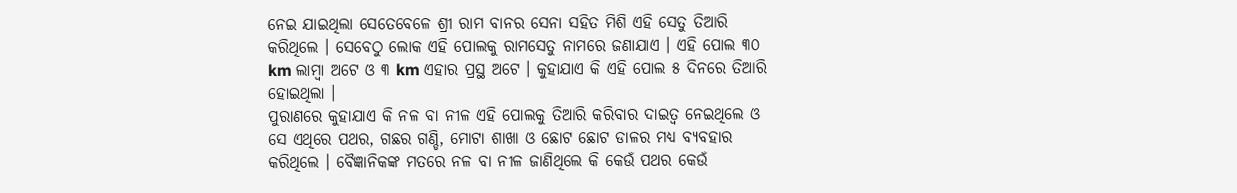ନେଇ ଯାଇଥିଲା ସେତେବେଳେ ଶ୍ରୀ ରାମ ବାନର ସେନା ସହିତ ମିଶି ଏହି ସେତୁ ତିଆରି କରିଥିଲେ । ସେବେଠୁ ଲୋକ ଏହି ପୋଲକୁ ରାମସେତୁ ନାମରେ ଜଣାଯାଏ । ଏହି ପୋଲ ୩୦ km ଲାମ୍ବା ଅଟେ ଓ ୩ km ଏହାର ପ୍ରସ୍ଥ ଅଟେ । କୁହାଯାଏ କି ଏହି ପୋଲ ୫ ଦିନରେ ତିଆରି ହୋଇଥିଲା ।
ପୁରାଣରେ କୁହାଯାଏ କି ନଳ ବା ନୀଳ ଏହି ପୋଲକୁ ତିଆରି କରିବାର ଦାଇତ୍ଵ ନେଇଥିଲେ ଓ ସେ ଏଥିରେ ପଥର, ଗଛର ଗଣ୍ଡି, ମୋଟା ଶାଖା ଓ ଛୋଟ ଛୋଟ ଡାଳର ମଧ୍ୟ ବ୍ୟବହାର କରିଥିଲେ । ବୈଜ୍ଞାନିକଙ୍କ ମତରେ ନଳ ବା ନୀଳ ଜାଣିଥିଲେ କି କେଉଁ ପଥର କେଉଁ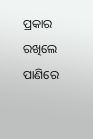ପ୍ରକାର ରଖିଲେ ପାଣିରେ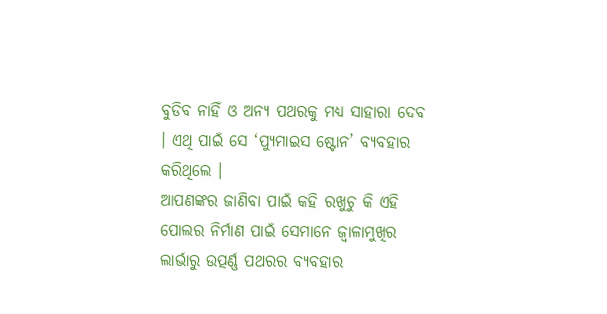ବୁଡିବ ନାହିଁ ଓ ଅନ୍ୟ ପଥରକୁ ମଧ୍ୟ ସାହାରା ଦେବ । ଏଥି ପାଇଁ ସେ ‘ପ୍ୟୁମାଇସ ଷ୍ଟୋନ’ ବ୍ୟବହାର କରିଥିଲେ ।
ଆପଣଙ୍କର ଜାଣିବା ପାଇଁ କହି ରଖୁଚୁ କି ଏହି ପୋଲର ନିର୍ମାଣ ପାଇଁ ସେମାନେ ଜ୍ଵାଳାମୁଖିର ଲାର୍ଭାରୁ ଉତ୍ପର୍ଣ୍ଣ ପଥରର ବ୍ୟବହାର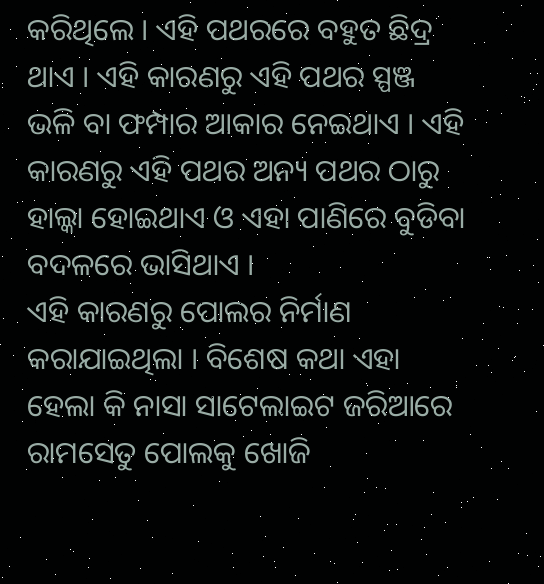କରିଥିଲେ । ଏହି ପଥରରେ ବହୁତ ଛିଦ୍ର ଥାଏ । ଏହି କାରଣରୁ ଏହି ପଥର ସ୍ପଞ୍ଜ ଭଳି ବା ଫମ୍ପାର ଆକାର ନେଇଥାଏ । ଏହି କାରଣରୁ ଏହି ପଥର ଅନ୍ୟ ପଥର ଠାରୁ ହାଲ୍କା ହୋଇଥାଏ ଓ ଏହା ପାଣିରେ ବୁଡିବା ବଦଳରେ ଭାସିଥାଏ ।
ଏହି କାରଣରୁ ପୋଲର ନିର୍ମାଣ କରାଯାଇଥିଲା । ବିଶେଷ କଥା ଏହା ହେଲା କି ନାସା ସାଟେଲାଇଟ ଜରିଆରେ ରାମସେତୁ ପୋଲକୁ ଖୋଜି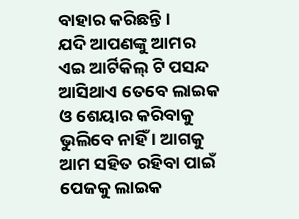ବାହାର କରିଛନ୍ତି ।
ଯଦି ଆପଣଙ୍କୁ ଆମର ଏଇ ଆର୍ଟିକିଲ୍ ଟି ପସନ୍ଦ ଆସିଥାଏ ତେବେ ଲାଇକ ଓ ଶେୟାର କରିବାକୁ ଭୁଲିବେ ନାହିଁ । ଆଗକୁ ଆମ ସହିତ ରହିବା ପାଇଁ ପେଜକୁ ଲାଇକ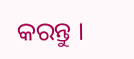କରନ୍ତୁ ।